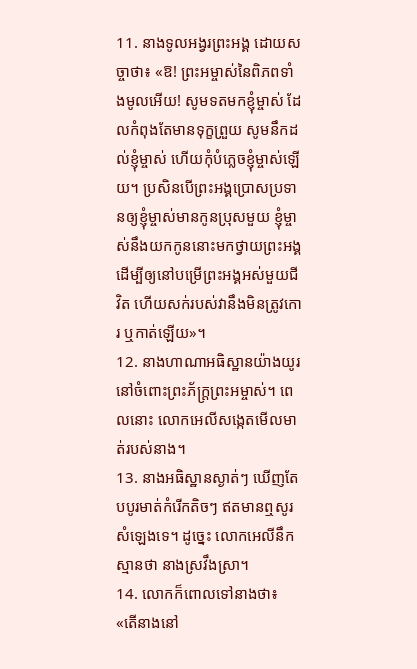11. នាងទូលអង្វរព្រះអង្គ ដោយសច្ចាថា៖ «ឱ! ព្រះអម្ចាស់នៃពិភពទាំងមូលអើយ! សូមទតមកខ្ញុំម្ចាស់ ដែលកំពុងតែមានទុក្ខព្រួយ សូមនឹកដល់ខ្ញុំម្ចាស់ ហើយកុំបំភ្លេចខ្ញុំម្ចាស់ឡើយ។ ប្រសិនបើព្រះអង្គប្រោសប្រទានឲ្យខ្ញុំម្ចាស់មានកូនប្រុសមួយ ខ្ញុំម្ចាស់នឹងយកកូននោះមកថ្វាយព្រះអង្គ ដើម្បីឲ្យនៅបម្រើព្រះអង្គអស់មួយជីវិត ហើយសក់របស់វានឹងមិនត្រូវកោរ ឬកាត់ឡើយ»។
12. នាងហាណាអធិស្ឋានយ៉ាងយូរ នៅចំពោះព្រះភ័ក្ត្រព្រះអម្ចាស់។ ពេលនោះ លោកអេលីសង្កេតមើលមាត់របស់នាង។
13. នាងអធិស្ឋានស្ងាត់ៗ ឃើញតែបបូរមាត់កំរើកតិចៗ ឥតមានឮសូរសំឡេងទេ។ ដូច្នេះ លោកអេលីនឹកស្មានថា នាងស្រវឹងស្រា។
14. លោកក៏ពោលទៅនាងថា៖ «តើនាងនៅ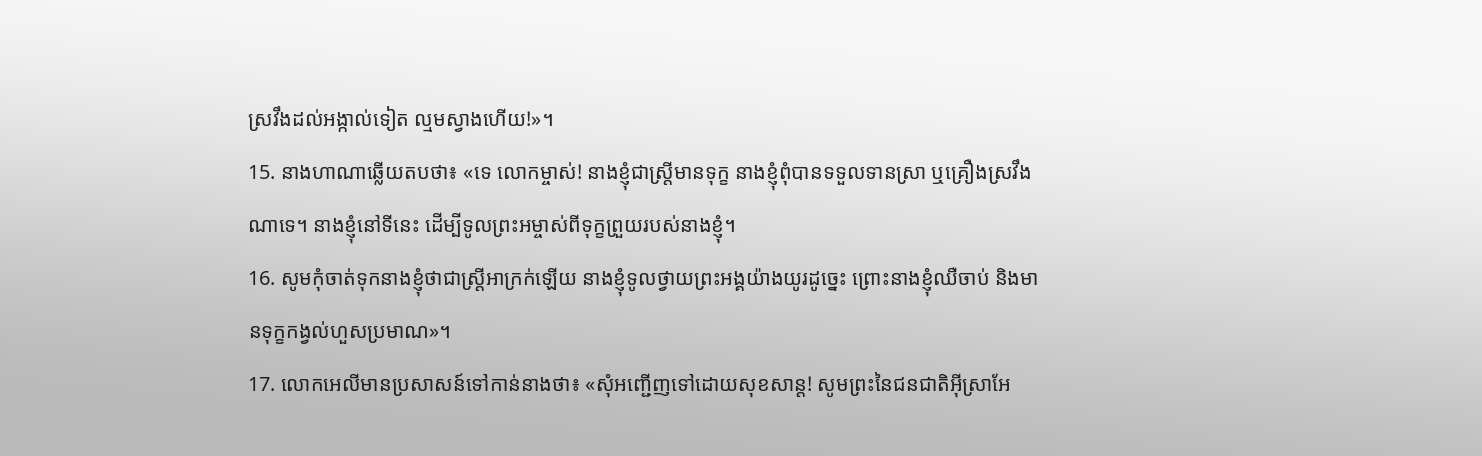ស្រវឹងដល់អង្កាល់ទៀត ល្មមស្វាងហើយ!»។
15. នាងហាណាឆ្លើយតបថា៖ «ទេ លោកម្ចាស់! នាងខ្ញុំជាស្ត្រីមានទុក្ខ នាងខ្ញុំពុំបានទទួលទានស្រា ឬគ្រឿងស្រវឹងណាទេ។ នាងខ្ញុំនៅទីនេះ ដើម្បីទូលព្រះអម្ចាស់ពីទុក្ខព្រួយរបស់នាងខ្ញុំ។
16. សូមកុំចាត់ទុកនាងខ្ញុំថាជាស្ត្រីអាក្រក់ឡើយ នាងខ្ញុំទូលថ្វាយព្រះអង្គយ៉ាងយូរដូច្នេះ ព្រោះនាងខ្ញុំឈឺចាប់ និងមានទុក្ខកង្វល់ហួសប្រមាណ»។
17. លោកអេលីមានប្រសាសន៍ទៅកាន់នាងថា៖ «សុំអញ្ជើញទៅដោយសុខសាន្ត! សូមព្រះនៃជនជាតិអ៊ីស្រាអែ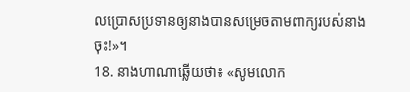លប្រោសប្រទានឲ្យនាងបានសម្រេចតាមពាក្យរបស់នាងចុះ!»។
18. នាងហាណាឆ្លើយថា៖ «សូមលោក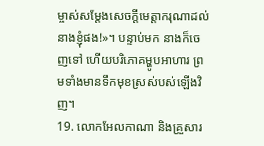ម្ចាស់សម្តែងសេចក្ដីមេត្តាករុណាដល់នាងខ្ញុំផង!»។ បន្ទាប់មក នាងក៏ចេញទៅ ហើយបរិភោគម្ហូបអាហារ ព្រមទាំងមានទឹកមុខស្រស់បស់ឡើងវិញ។
19. លោកអែលកាណា និងគ្រួសារ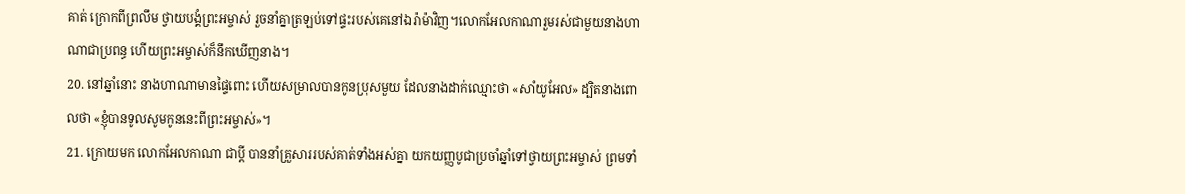គាត់ ក្រោកពីព្រលឹម ថ្វាយបង្គំព្រះអម្ចាស់ រួចនាំគ្នាត្រឡប់ទៅផ្ទះរបស់គេនៅឯរ៉ាម៉ាវិញ។លោកអែលកាណារួមរស់ជាមួយនាងហាណាជាប្រពន្ធ ហើយព្រះអម្ចាស់ក៏នឹកឃើញនាង។
20. នៅឆ្នាំនោះ នាងហាណាមានផ្ទៃពោះ ហើយសម្រាលបានកូនប្រុសមួយ ដែលនាងដាក់ឈ្មោះថា «សាំយូអែល» ដ្បិតនាងពោលថា «ខ្ញុំបានទូលសូមកូននេះពីព្រះអម្ចាស់»។
21. ក្រោយមក លោកអែលកាណា ជាប្ដី បាននាំគ្រួសាររបស់គាត់ទាំងអស់គ្នា យកយញ្ញបូជាប្រចាំឆ្នាំទៅថ្វាយព្រះអម្ចាស់ ព្រមទាំ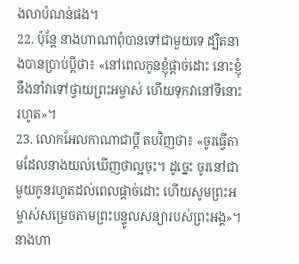ងលាបំណន់ផង។
22. ប៉ុន្តែ នាងហាណាពុំបានទៅជាមួយទេ ដ្បិតនាងបានប្រាប់ប្ដីថា៖ «នៅពេលកូនខ្ញុំផ្ដាច់ដោះ នោះខ្ញុំនឹងនាំវាទៅថ្វាយព្រះអម្ចាស់ ហើយទុកវានៅទីនោះរហូត»។
23. លោកអែលកាណាជាប្ដី តបវិញថា៖ «ចូរធ្វើតាមដែលនាងយល់ឃើញថាល្អចុះ។ ដូច្នេះ ចូរនៅជាមួយកូនរហូតដល់ពេលផ្ដាច់ដោះ ហើយសូមព្រះអម្ចាស់សម្រេចតាមព្រះបន្ទូលសន្យារបស់ព្រះអង្គ»។ នាងហា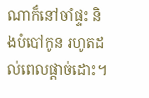ណាក៏នៅចាំផ្ទះ និងបំបៅកូន រហូតដល់ពេលផ្ដាច់ដោះ។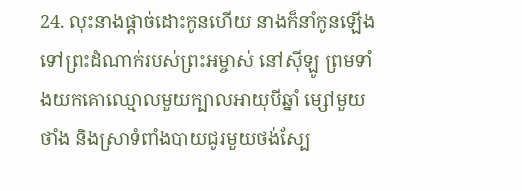24. លុះនាងផ្ដាច់ដោះកូនហើយ នាងក៏នាំកូនឡើងទៅព្រះដំណាក់របស់ព្រះអម្ចាស់ នៅស៊ីឡូ ព្រមទាំងយកគោឈ្មោលមួយក្បាលអាយុបីឆ្នាំ ម្សៅមួយថាំង និងស្រាទំពាំងបាយជូរមួយថង់ស្បែ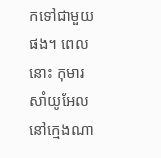កទៅជាមួយផង។ ពេលនោះ កុមារសាំយូអែលនៅក្មេងណា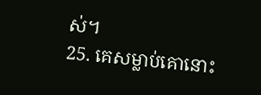ស់។
25. គេសម្លាប់គោនោះ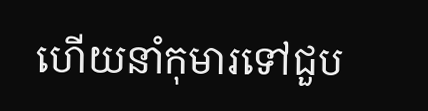ហើយនាំកុមារទៅជួប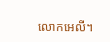លោកអេលី។